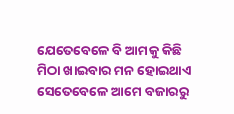ଯେତେବେଳେ ବି ଆମକୁ କିଛି ମିଠା ଖାଇବାର ମନ ହୋଇଥାଏ ସେତେବେଳେ ଆମେ ବଜାରରୁ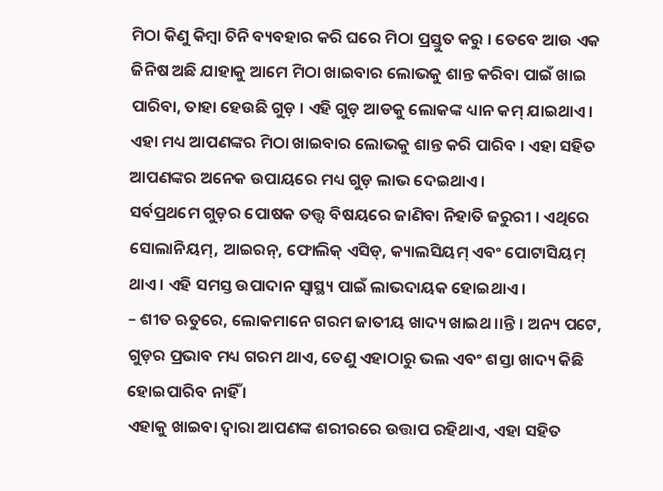ମିଠା କିଣୁ କିମ୍ବା ଚିନି ବ୍ୟବହାର କରି ଘରେ ମିଠା ପ୍ରସ୍ତୁତ କରୁ । ତେବେ ଆଉ ଏକ ଜିନିଷ ଅଛି ଯାହାକୁ ଆମେ ମିଠା ଖାଇବାର ଲୋଭକୁ ଶାନ୍ତ କରିବା ପାଇଁ ଖାଇ ପାରିବା, ତାହା ହେଉଛି ଗୁଡ଼ । ଏହି ଗୁଡ଼ ଆଡକୁ ଲୋକଙ୍କ ଧ୍ୟାନ କମ୍ ଯାଇଥାଏ । ଏହା ମଧ୍ୟ ଆପଣଙ୍କର ମିଠା ଖାଇବାର ଲୋଭକୁ ଶାନ୍ତ କରି ପାରିବ । ଏହା ସହିତ ଆପଣଙ୍କର ଅନେକ ଉପାୟରେ ମଧ୍ୟ ଗୁଡ଼ ଲାଭ ଦେଇଥାଏ ।
ସର୍ବପ୍ରଥମେ ଗୁଡ଼ର ପୋଷକ ତତ୍ତ୍ୱ ବିଷୟରେ ଜାଣିବା ନିହାତି ଜରୁରୀ । ଏଥିରେ ସୋଲାନିୟମ୍, ଆଇରନ୍, ଫୋଲିକ୍ ଏସିଡ୍, କ୍ୟାଲସିୟମ୍ ଏବଂ ପୋଟାସିୟମ୍ ଥାଏ । ଏହି ସମସ୍ତ ଉପାଦାନ ସ୍ୱାସ୍ଥ୍ୟ ପାଇଁ ଲାଭଦାୟକ ହୋଇଥାଏ ।
– ଶୀତ ଋତୁରେ, ଲୋକମାନେ ଗରମ ଜାତୀୟ ଖାଦ୍ୟ ଖାଇଥ।।ନ୍ତି । ଅନ୍ୟ ପଟେ, ଗୁଡ଼ର ପ୍ରଭାବ ମଧ୍ୟ ଗରମ ଥାଏ, ତେଣୁ ଏହାଠାରୁ ଭଲ ଏବଂ ଶସ୍ତା ଖାଦ୍ୟ କିଛି ହୋଇପାରିବ ନାହିଁ ।
ଏହାକୁ ଖାଇବା ଦ୍ୱାରା ଆପଣଙ୍କ ଶରୀରରେ ଉତ୍ତାପ ରହିଥାଏ, ଏହା ସହିତ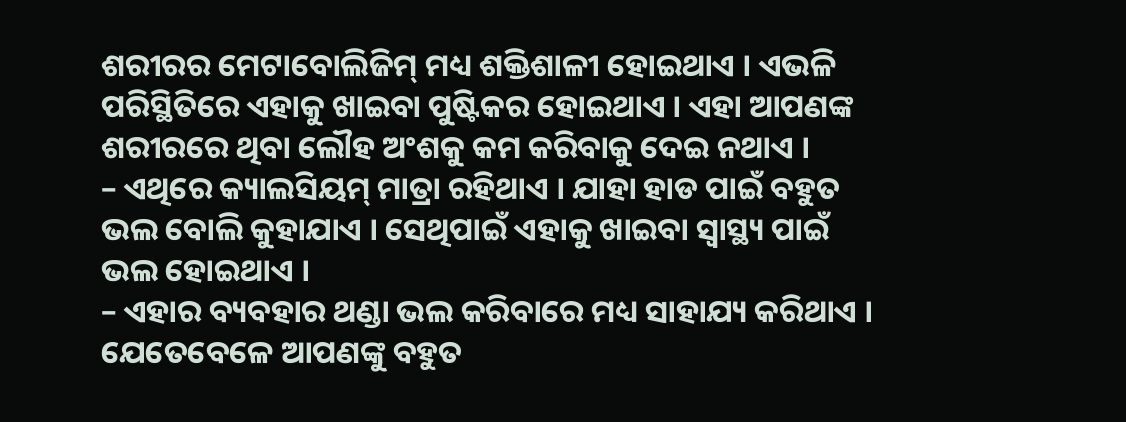ଶରୀରର ମେଟାବୋଲିଜିମ୍ ମଧ୍ୟ ଶକ୍ତିଶାଳୀ ହୋଇଥାଏ । ଏଭଳି ପରିସ୍ଥିତିରେ ଏହାକୁ ଖାଇବା ପୁଷ୍ଟିକର ହୋଇଥାଏ । ଏହା ଆପଣଙ୍କ ଶରୀରରେ ଥିବା ଲୌହ ଅଂଶକୁ କମ କରିବାକୁ ଦେଇ ନଥାଏ ।
– ଏଥିରେ କ୍ୟାଲସିୟମ୍ ମାତ୍ରା ରହିଥାଏ । ଯାହା ହାଡ ପାଇଁ ବହୁତ ଭଲ ବୋଲି କୁହାଯାଏ । ସେଥିପାଇଁ ଏହାକୁ ଖାଇବା ସ୍ୱାସ୍ଥ୍ୟ ପାଇଁ ଭଲ ହୋଇଥାଏ ।
– ଏହାର ବ୍ୟବହାର ଥଣ୍ଡା ଭଲ କରିବାରେ ମଧ୍ୟ ସାହାଯ୍ୟ କରିଥାଏ । ଯେତେବେଳେ ଆପଣଙ୍କୁ ବହୁତ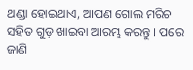ଥଣ୍ଡା ହୋଇଥାଏ, ଆପଣ ଗୋଲ ମରିଚ ସହିତ ଗୁଡ଼ ଖାଇବା ଆରମ୍ଭ କରନ୍ତୁ । ପରେ ଜାଣି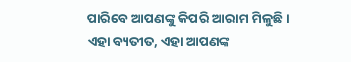ପାରିବେ ଆପଣଙ୍କୁ କିପରି ଆରାମ ମିଳୁଛି । ଏହା ବ୍ୟତୀତ, ଏହା ଆପଣଙ୍କ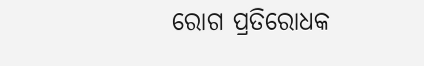ରୋଗ ପ୍ରତିରୋଧକ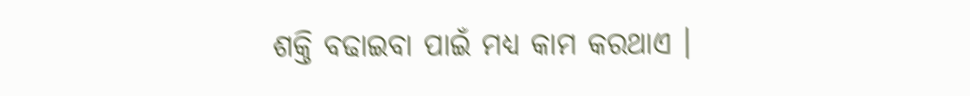ଶକ୍ତି ବଢାଇବା ପାଇଁ ମଧ୍ୟ କାମ କରଥାଏ ।